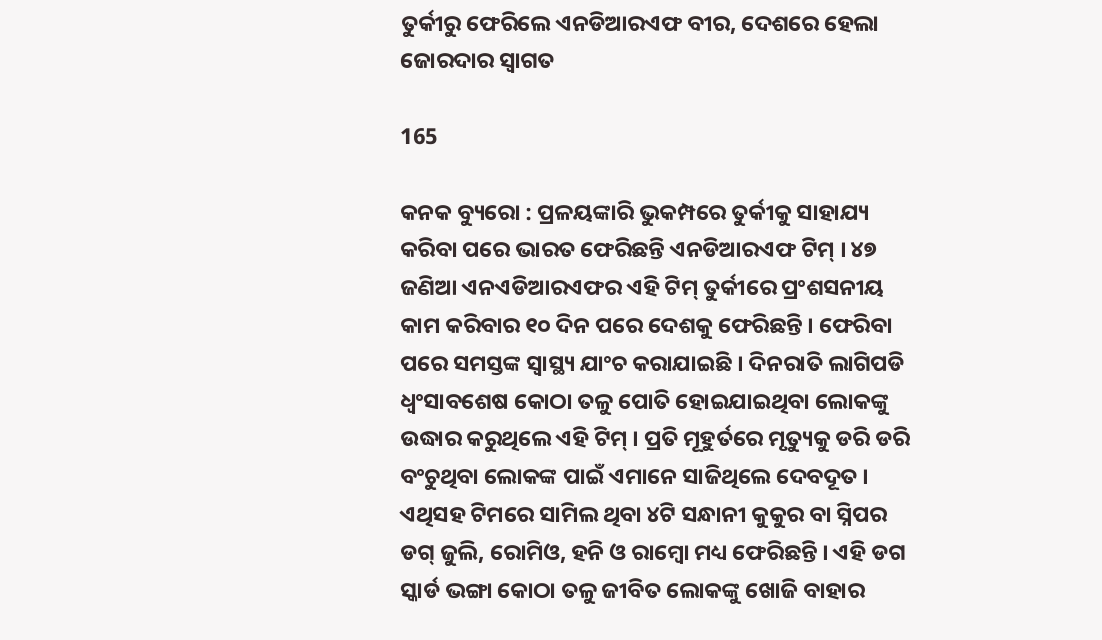ତୁର୍କୀରୁ ଫେରିଲେ ଏନଡିଆରଏଫ ବୀର, ଦେଶରେ ହେଲା ଜୋରଦାର ସ୍ୱାଗତ

165

କନକ ବ୍ୟୁରୋ : ପ୍ରଳୟଙ୍କାରି ଭୁକମ୍ପରେ ତୁର୍କୀକୁ ସାହାଯ୍ୟ କରିବା ପରେ ଭାରତ ଫେରିଛନ୍ତି ଏନଡିଆରଏଫ ଟିମ୍ । ୪୭ ଜଣିଆ ଏନଏଡିଆରଏଫର ଏହି ଟିମ୍ ତୁର୍କୀରେ ପ୍ରଂଶସନୀୟ କାମ କରିବାର ୧୦ ଦିନ ପରେ ଦେଶକୁ ଫେରିଛନ୍ତି । ଫେରିବା ପରେ ସମସ୍ତଙ୍କ ସ୍ୱାସ୍ଥ୍ୟ ଯାଂଚ କରାଯାଇଛି । ଦିନରାତି ଲାଗିପଡି ଧ୍ୱଂସାବଶେଷ କୋଠା ତଳୁ ପୋତି ହୋଇଯାଇଥିବା ଲୋକଙ୍କୁ ଉଦ୍ଧାର କରୁଥିଲେ ଏହି ଟିମ୍ । ପ୍ରତି ମୂହୁର୍ତରେ ମୃତ୍ୟୁକୁ ଡରି ଡରି ବଂଚୁଥିବା ଲୋକଙ୍କ ପାଇଁ ଏମାନେ ସାଜିଥିଲେ ଦେବଦୂତ । ଏଥିସହ ଟିମରେ ସାମିଲ ଥିବା ୪ଟି ସନ୍ଧାନୀ କୁକୁର ବା ସ୍ନିପର ଡଗ୍ ଜୁଲି, ରୋମିଓ, ହନି ଓ ରାମ୍ବୋ ମଧ୍ୟ ଫେରିଛନ୍ତି । ଏହି ଡଗ ସ୍କାର୍ଡ ଭଙ୍ଗା କୋଠା ତଳୁ ଜୀବିତ ଲୋକଙ୍କୁ ଖୋଜି ବାହାର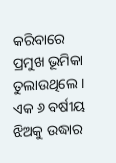କରିବାରେ ପ୍ରମୁଖ ଭୂମିକା ତୁଲାଉଥିଲେ । ଏକ ୬ ବର୍ଷୀୟ ଝିଅକୁ ଉଦ୍ଧାର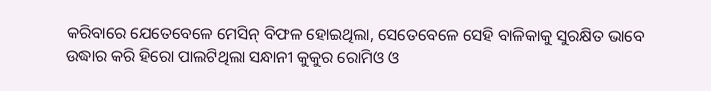କରିବାରେ ଯେତେବେଳେ ମେସିନ୍ ବିଫଳ ହୋଇଥିଲା, ସେତେବେଳେ ସେହି ବାଳିକାକୁ ସୁରକ୍ଷିତ ଭାବେ ଉଦ୍ଧାର କରି ହିରୋ ପାଲଟିଥିଲା ସନ୍ଧାନୀ କୁକୁର ରୋମିଓ ଓ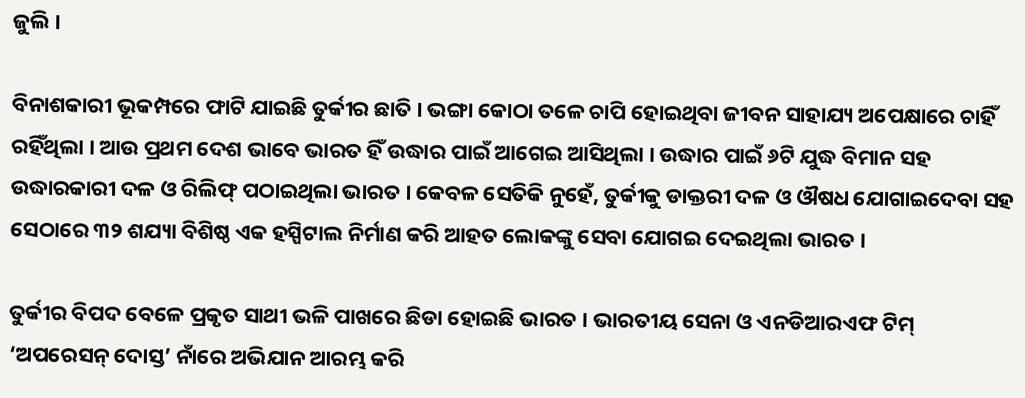ଜୁଲି ।

ବିନାଶକାରୀ ଭୂକମ୍ପରେ ଫାଟି ଯାଇଛି ତୁର୍କୀର ଛାତି । ଭଙ୍ଗା କୋଠା ତଳେ ଚାପି ହୋଇଥିବା ଜୀବନ ସାହାଯ୍ୟ ଅପେକ୍ଷାରେ ଚାହିଁ ରହିଁଥିଲା । ଆଉ ପ୍ରଥମ ଦେଶ ଭାବେ ଭାରତ ହିଁ ଉଦ୍ଧାର ପାଇଁ ଆଗେଇ ଆସିଥିଲା । ଉଦ୍ଧାର ପାଇଁ ୬ଟି ଯୁଦ୍ଧ ବିମାନ ସହ ଉଦ୍ଧାରକାରୀ ଦଳ ଓ ରିଲିଫ୍ ପଠାଇଥିଲା ଭାରତ । କେବଳ ସେତିକି ନୁହେଁ, ତୁର୍କୀକୁ ଡାକ୍ତରୀ ଦଳ ଓ ଔଷଧ ଯୋଗାଇଦେବା ସହ ସେଠାରେ ୩୨ ଶଯ୍ୟା ବିଶିଷ୍ଠ ଏକ ହସ୍ପିଟାଲ ନିର୍ମାଣ କରି ଆହତ ଲୋକଙ୍କୁ ସେବା ଯୋଗଇ ଦେଇଥିଲା ଭାରତ ।

ତୁର୍କୀର ବିପଦ ବେଳେ ପ୍ରକୃତ ସାଥୀ ଭଳି ପାଖରେ ଛିଡା ହୋଇଛି ଭାରତ । ଭାରତୀୟ ସେନା ଓ ଏନଡିଆରଏଫ ଟିମ୍ ‘ଅପରେସନ୍ ଦୋସ୍ତ’ ନାଁରେ ଅଭିଯାନ ଆରମ୍ଭ କରି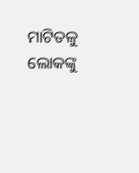ମାଟିତଳୁ ଲୋକଙ୍କୁ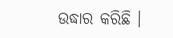ଉଦ୍ଧାର କରିଛି ।